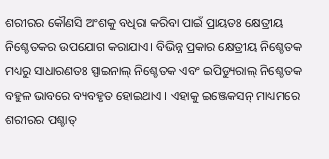ଶରୀରର କୌଣସି ଅଂଶକୁ ବଧିରା କରିବା ପାଇଁ ପ୍ରାୟତଃ କ୍ଷେତ୍ରୀୟ ନିଶ୍ଚେତକର ଉପଯୋଗ କରାଯାଏ। ବିଭିନ୍ନ ପ୍ରକାର କ୍ଷେତ୍ରୀୟ ନିଶ୍ଚେତକ ମଧ୍ୟରୁ ସାଧାରଣତଃ ସ୍ପାଇନାଲ୍ ନିଶ୍ଚେତକ ଏବଂ ଇପିଡ୍ୟୁରାଲ୍ ନିଶ୍ଚେତକ ବହୁଳ ଭାବରେ ବ୍ୟବହୃତ ହୋଇଥାଏ । ଏହାକୁ ଇଞ୍ଜେକସନ୍ ମାଧ୍ୟମରେ ଶରୀରର ପଶ୍ଚାତ୍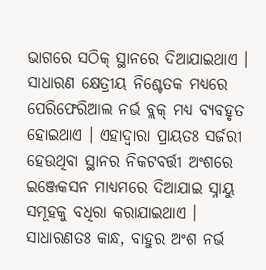ଭାଗରେ ସଠିକ୍ ସ୍ଥାନରେ ଦିଆଯାଇଥାଏ ।
ସାଧାରଣ କ୍ଷେତ୍ରୀୟ ନିଶ୍ଚେତକ ମଧ୍ୟରେ ପେରିଫେରିଆଲ ନର୍ଭ ବ୍ଲକ୍ ମଧ୍ୟ ବ୍ୟବହୃତ ହୋଇଥାଏ । ଏହାଦ୍ଵାରା ପ୍ରାୟତଃ ସର୍ଜରୀ ହେଉଥିବା ସ୍ଥାନର ନିକଟବର୍ତ୍ତୀ ଅଂଶରେ ଇଞ୍ଜେକସନ ମାଧ୍ୟମରେ ଦିଆଯାଇ ସ୍ନାୟୁ ସମୂହକୁ ବଧିରା କରାଯାଇଥାଏ । ସାଧାରଣତଃ କାନ୍ଧ, ବାହୁର ଅଂଶ ନର୍ଭ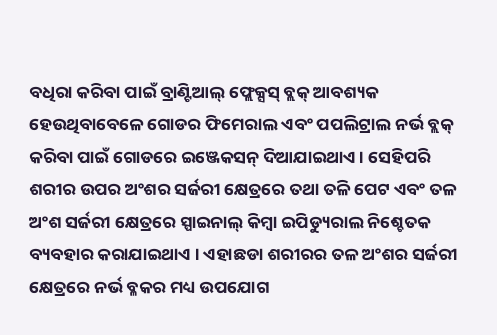ବଧିରା କରିବା ପାଇଁ ବ୍ରାଣ୍ଟିଆଲ୍ ଫ୍ଲେକ୍ସସ୍ ବ୍ଲକ୍ ଆବଶ୍ୟକ ହେଉଥିବାବେଳେ ଗୋଡର ଫିମେରାଲ ଏବଂ ପପଲିଟ୍ରାଲ ନର୍ଭ ବ୍ଲକ୍ କରିବା ପାଇଁ ଗୋଡରେ ଇଞ୍ଜେକସନ୍ ଦିଆଯାଇଥାଏ । ସେହିପରି ଶରୀର ଉପର ଅଂଶର ସର୍ଜରୀ କ୍ଷେତ୍ରରେ ତଥା ତଳି ପେଟ ଏବଂ ତଳ ଅଂଶ ସର୍ଜରୀ କ୍ଷେତ୍ରରେ ସ୍ପାଇନାଲ୍ କିମ୍ବା ଇପିଡ୍ୟୁରାଲ ନିଶ୍ଚେତକ ବ୍ୟବହାର କରାଯାଇଥାଏ । ଏହାଛଡା ଶରୀରର ତଳ ଅଂଶର ସର୍ଜରୀ କ୍ଷେତ୍ରରେ ନର୍ଭ ବ୍ଳକର ମଧ୍ୟ ଉପଯୋଗ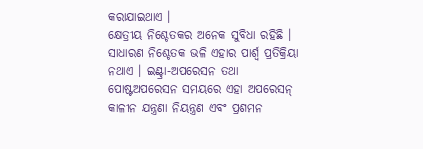କରାଯାଇଥାଏ ।
କ୍ଷେତ୍ରୀୟ ନିଶ୍ଚେତକର ଅନେକ ସୁବିଧା ରହିଛି । ସାଧାରଣ ନିଶ୍ଚେତକ ଭଳି ଏହାର ପାର୍ଶ୍ଵ ପ୍ରତିକ୍ରିୟା ନଥାଏ । ଇଣ୍ଟ୍ରା-ଅପରେସନ ତଥା ପୋଷ୍ଟଅପରେସନ ସମୟରେ ଏହା ଅପରେସନ୍ କାଳୀନ ଯନ୍ତ୍ରଣା ନିୟନ୍ତ୍ରଣ ଏବଂ ପ୍ରଶମନ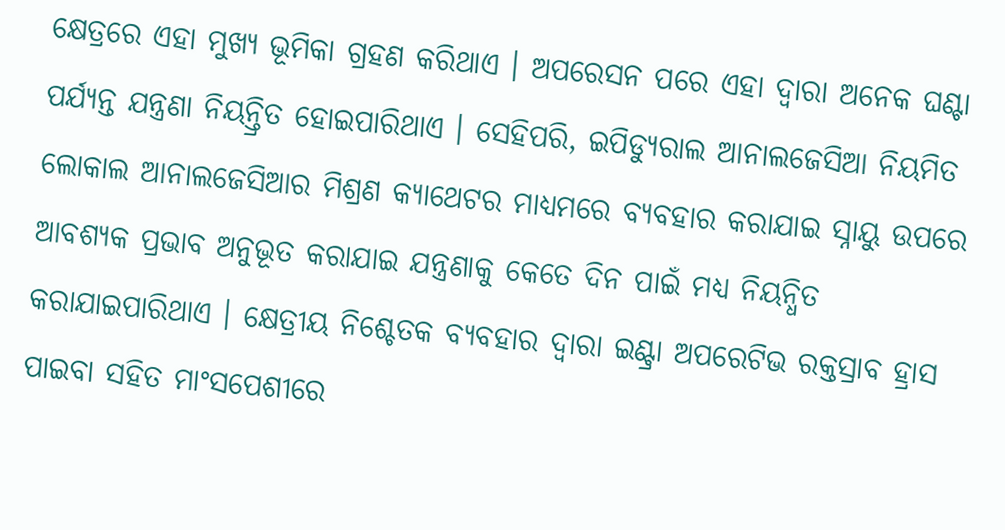କ୍ଷେତ୍ରରେ ଏହା ମୁଖ୍ୟ ଭୂମିକା ଗ୍ରହଣ କରିଥାଏ । ଅପରେସନ ପରେ ଏହା ଦ୍ଵାରା ଅନେକ ଘଣ୍ଟା ପର୍ଯ୍ୟନ୍ତ ଯନ୍ତ୍ରଣା ନିୟନ୍ତ୍ରିତ ହୋଇପାରିଥାଏ । ସେହିପରି, ଇପିଡ୍ୟୁରାଲ ଆନାଲଜେସିଆ ନିୟମିତ ଲୋକାଲ ଆନାଲଜେସିଆର ମିଶ୍ରଣ କ୍ୟାଥେଟର ମାଧ୍ୟମରେ ବ୍ୟବହାର କରାଯାଇ ସ୍ନାୟୁ ଉପରେ ଆବଶ୍ୟକ ପ୍ରଭାବ ଅନୁଭୂତ କରାଯାଇ ଯନ୍ତ୍ରଣାକୁ କେତେ ଦିନ ପାଇଁ ମଧ୍ୟ ନିୟନ୍ଧିତ କରାଯାଇପାରିଥାଏ । କ୍ଷେତ୍ରୀୟ ନିଶ୍ଚେତକ ବ୍ୟବହାର ଦ୍ଵାରା ଇଣ୍ଟ୍ରା ଅପରେଟିଭ ରକ୍ତସ୍ରାବ ହ୍ରାସ ପାଇବା ସହିତ ମାଂସପେଶୀରେ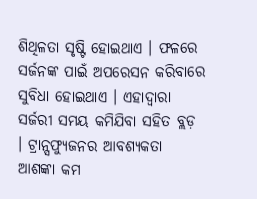ଶିଥିଳତା ସୃଷ୍ଟି ହୋଇଥାଏ । ଫଳରେ ସର୍ଜନଙ୍କ ପାଇଁ ଅପରେସନ କରିବାରେ ସୁବିଧା ହୋଇଥାଏ । ଏହାଦ୍ଵାରା ସର୍ଜରୀ ସମୟ କମିଯିବା ସହିତ ବ୍ଲଡ଼ । ଟ୍ରାନ୍ସଫ୍ୟୁଜନର ଆବଶ୍ୟକତା ଆଶଙ୍କା କମ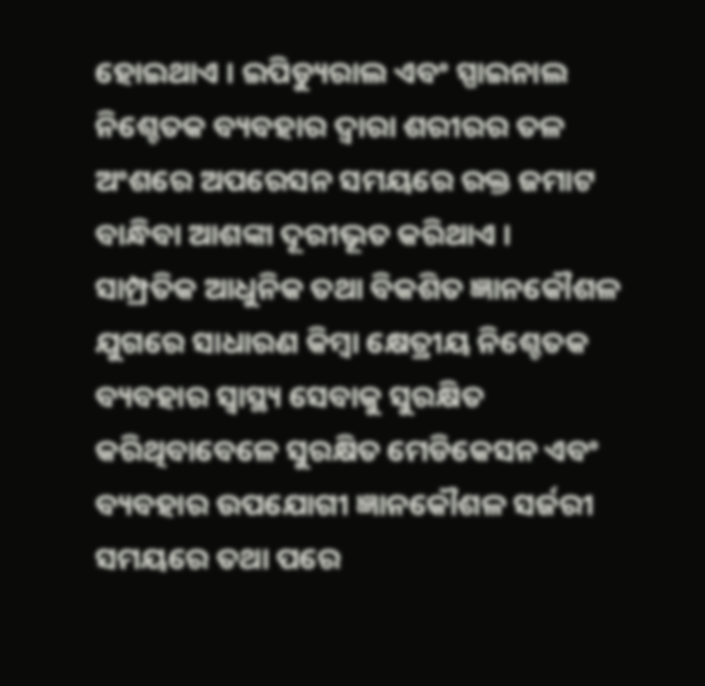ହୋଇଥାଏ । ଇପିଡ୍ୟୁରାଲ ଏବଂ ସ୍ପାଇନାଲ ନିଶ୍ଚେତକ ବ୍ୟବହାର ଦ୍ଵାରା ଶରୀରର ତଳ ଅଂଶରେ ଅପରେସନ ସମୟରେ ରକ୍ତ ଜମାଟ ବାନ୍ଧିବା ଆଶଙ୍କା ଦୂରୀଭୂତ କରିଥାଏ ।
ସାମ୍ପ୍ରତିକ ଆଧୁନିକ ତଥା ବିକଶିତ ଜ୍ଞାନକୌଶଳ ଯୁଗରେ ସାଧାରଣ କିମ୍ବା କ୍ଷେତ୍ରୀୟ ନିଶ୍ଚେତକ ବ୍ୟବହାର ସ୍ଵାସ୍ଥ୍ୟ ସେବାକୁ ସୁରକ୍ଷିତ କରିଥିବାବେଳେ ସୁରକ୍ଷିତ ମେଡିକେସନ ଏବଂ ବ୍ୟବହାର ଉପଯୋଗୀ ଜ୍ଞାନକୌଶଳ ସର୍ଜରୀ ସମୟରେ ତଥା ପରେ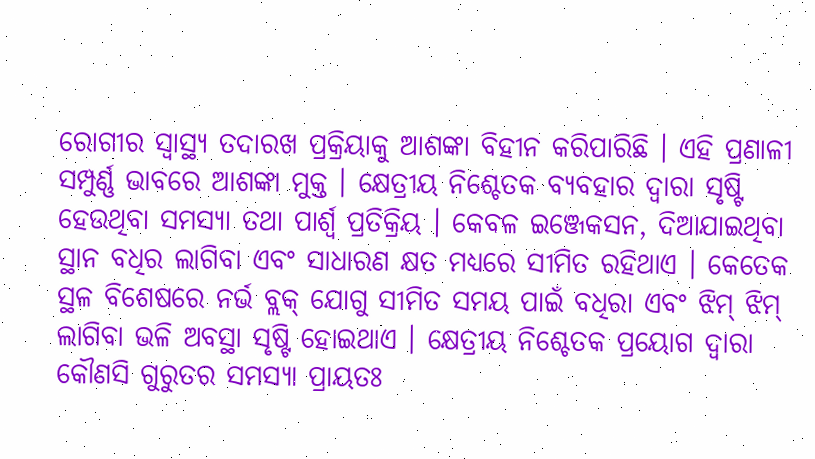ରୋଗୀର ସ୍ୱାସ୍ଥ୍ୟ ତଦାରଖ ପ୍ରକ୍ରିୟାକୁ ଆଶଙ୍କା ବିହୀନ କରିପାରିଛି । ଏହି ପ୍ରଣାଳୀ ସମ୍ପୁର୍ଣ୍ଣ ଭାବରେ ଆଶଙ୍କା ମୁକ୍ତ । କ୍ଷେତ୍ରୀୟ ନିଶ୍ଚେତକ ବ୍ୟବହାର ଦ୍ଵାରା ସୃଷ୍ଟି ହେଉଥିବା ସମସ୍ୟା ତଥା ପାର୍ଶ୍ଵ ପ୍ରତିକ୍ରିୟ । କେବଳ ଇଞ୍ଜେକସନ, ଦିଆଯାଇଥିବା ସ୍ଥାନ ବଧିର ଲାଗିବା ଏବଂ ସାଧାରଣ କ୍ଷତ ମଧ୍ୟରେ ସୀମିତ ରହିଥାଏ । କେତେକ ସ୍ଥଳ ବିଶେଷରେ ନର୍ଭ ବ୍ଲକ୍ ଯୋଗୁ ସୀମିତ ସମୟ ପାଇଁ ବଧିରା ଏବଂ ଝିମ୍ ଝିମ୍ ଲାଗିବା ଭଳି ଅବସ୍ଥା ସୃଷ୍ଟି ହୋଇଥାଏ । କ୍ଷେତ୍ରୀୟ ନିଶ୍ଚେତକ ପ୍ରୟୋଗ ଦ୍ଵାରା କୌଣସି ଗୁରୁତର ସମସ୍ୟା ପ୍ରାୟତଃ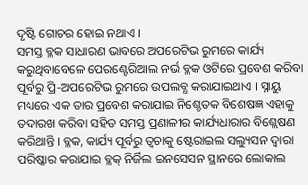ଦୃଷ୍ଟି ଗୋଚର ହୋଇ ନଥାଏ ।
ସମସ୍ତ ବ୍ଳକ ସାଧାରଣ ଭାବରେ ଅପରେଟିଭ ରୁମରେ କାର୍ଯ୍ୟ କରୁଥିବାବେଳେ ପେରଣ୍ଟେରିଆଲ ନର୍ଭ ବ୍ଳକ ଓଟିରେ ପ୍ରବେଶ କରିବା ପୂର୍ବରୁ ପ୍ରି-ଅପରେଟିଭ ରୁମରେ ଉପଲବ୍ଧ କରାଯାଇଥାଏ । ସ୍ନାୟୁ ମଧ୍ୟରେ ଏକ ତାର ପ୍ରବେଶ କରାଯାଇ ନିଶ୍ଚେତକ ବିଶେଷଜ୍ଞ ଏହାକୁ ତଦାରଖ କରିବା ସହିତ ସମସ୍ତ ପ୍ରଣାଳୀର କାର୍ଯ୍ୟଧାରାର ବିଶ୍ଲେଷଣ କରିଥାନ୍ତି । ବ୍ଳକ, କାର୍ଯ୍ୟ ପୂର୍ବରୁ ତ୍ଵଚାକୁ ଷ୍ଟେରାଇଲ ସଲ୍ୟୁସନ ଦ୍ଵାରା ପରିଷ୍କାର କରାଯାଇ ବ୍ଳକ୍ ନିର୍ଜିଲ ଇନସେସନ ସ୍ଥାନରେ ଲୋକାଲ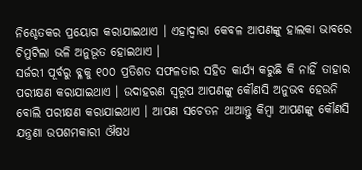ନିଶ୍ଚେତକର ପ୍ରୟୋଗ କରାଯାଇଥାଏ । ଏହାଦ୍ଵାରା କେବଳ ଆପଣଙ୍କୁ ହାଲକା ଭାବରେ ଚିମୁଟିଲା ଭଳି ଅନୁଭୂତ ହୋଇଥାଏ ।
ସର୍ଜରୀ ପୂର୍ବରୁ ବ୍ଳକୁ ୧୦୦ ପ୍ରତିଶତ ସଫଳତାର ସହିତ କାର୍ଯ୍ୟ କରୁଛି କି ନାହିଁ ତାହାର ପରୀକ୍ଷଣ କରାଯାଇଥାଏ । ଉଦାହରଣ ସ୍ଵରୂପ ଆପଣଙ୍କୁ କୌଣସି ଅନୁଭବ ହେଉନି ବୋଲି ପରୀକ୍ଷଣ କରାଯାଇଥାଏ । ଆପଣ ସଚେତନ ଥାଆନ୍ତୁ କିମ୍ବା ଆପଣଙ୍କୁ କୌଣସି ଯନ୍ତ୍ରଣା ଉପଶମକାରୀ ଔଷଧ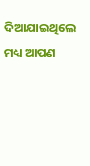ଦିଆଯାଇଥିଲେ ମଧ୍ୟ ଆପଣ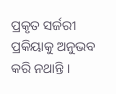ପ୍ରକୃତ ସର୍ଜରୀ ପ୍ରକିୟାକୁ ଅନୁଭବ କରି ନଥାନ୍ତି ।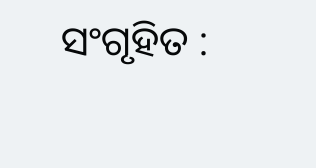ସଂଗୃହିତ :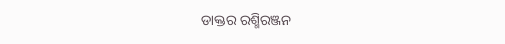ଡାକ୍ତର ରଶ୍ମିରଞ୍ଜନ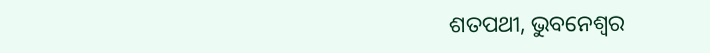ଶତପଥୀ, ଭୁବନେଶ୍ଵର